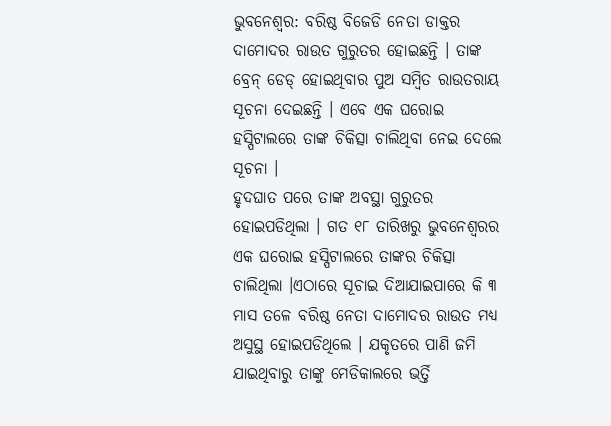ଭୁବନେଶ୍ୱର: ବରିଷ୍ଠ ବିଜେଡି ନେତା ଡାକ୍ତର ଦାମୋଦର ରାଉତ ଗୁରୁତର ହୋଇଛନ୍ତି । ତାଙ୍କ ବ୍ରେନ୍ ଡେଡ୍ ହୋଇଥିବାର ପୁଅ ସମ୍ବିତ ରାଉତରାୟ ସୂଚନା ଦେଇଛନ୍ତି । ଏବେ ଏକ ଘରୋଇ ହସ୍ପିଟାଲରେ ତାଙ୍କ ଚିକିତ୍ସା ଚାଲିଥିବା ନେଇ ଦେଲେ ସୂଚନା ।
ହୃଦଘାତ ପରେ ତାଙ୍କ ଅବସ୍ଥା ଗୁରୁତର ହୋଇପଡିଥିଲା । ଗତ ୧୮ ତାରିଖରୁ ଭୁବନେଶ୍ୱରର ଏକ ଘରୋଇ ହସ୍ପିଟାଲରେ ତାଙ୍କର ଚିକିତ୍ସା ଚାଲିଥିଲା ।ଏଠାରେ ସୂଚାଇ ଦିଆଯାଇପାରେ କି ୩ ମାସ ତଳେ ବରିଷ୍ଠ ନେତା ଦାମୋଦର ରାଉତ ମଧ୍ୟ ଅସୁସ୍ଥ ହୋଇପଡିଥିଲେ । ଯକୃତରେ ପାଣି ଜମି ଯାଇଥିବାରୁ ତାଙ୍କୁ ମେଡିକାଲରେ ଭର୍ତ୍ତି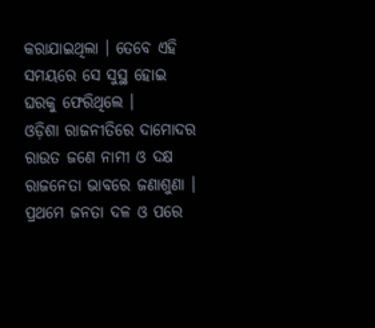କରାଯାଇଥିଲା । ତେବେ ଏହି ସମୟରେ ସେ ସୁସ୍ଥ ହୋଇ ଘରକୁ ଫେରିଥିଲେ ।
ଓଡ଼ିଶା ରାଜନୀତିରେ ଦାମୋଦର ରାଉତ ଜଣେ ନାମୀ ଓ ଦକ୍ଷ ରାଜନେତା ଭାବରେ ଜଣାଶୁଣା । ପ୍ରଥମେ ଜନତା ଦଳ ଓ ପରେ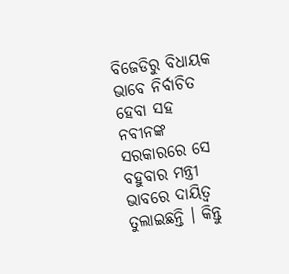ବିଜେଡିରୁ ବିଧାୟକ ଭାବେ ନିର୍ବାଚିତ ହେବା ସହ ନବୀନଙ୍କ ସରକାରରେ ସେ ବହୁବାର ମନ୍ତ୍ରୀ ଭାବରେ ଦାୟିତ୍ୱ ତୁଲାଇଛନ୍ତି । କିନ୍ତୁ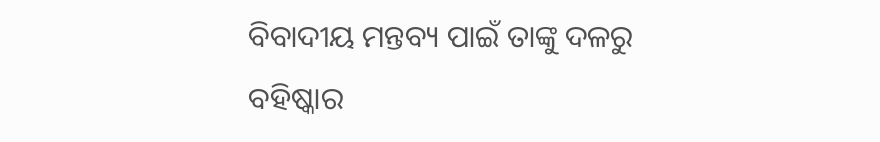ବିବାଦୀୟ ମନ୍ତବ୍ୟ ପାଇଁ ତାଙ୍କୁ ଦଳରୁ ବହିଷ୍କାର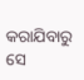କରାଯିବାରୁ ସେ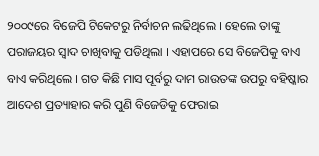୨୦୦୯ରେ ବିଜେପି ଟିକେଟରୁ ନିର୍ବାଚନ ଲଢିଥିଲେ । ହେଲେ ତାଙ୍କୁ ପରାଜୟର ସ୍ୱାଦ ଚାଖିବାକୁ ପଡିଥିଲା । ଏହାପରେ ସେ ବିଜେପିକୁ ବାଏ ବାଏ କରିଥିଲେ । ଗତ କିଛି ମାସ ପୂର୍ବରୁ ଦାମ ରାଉତଙ୍କ ଉପରୁ ବହିଷ୍କାର ଆଦେଶ ପ୍ରତ୍ୟାହାର କରି ପୁଣି ବିଜେଡିକୁ ଫେରାଇ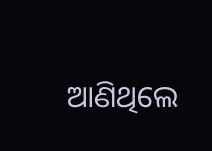ଆଣିଥିଲେ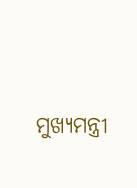ମୁଖ୍ୟମନ୍ତ୍ରୀ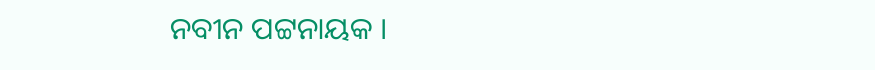ନବୀନ ପଟ୍ଟନାୟକ ।